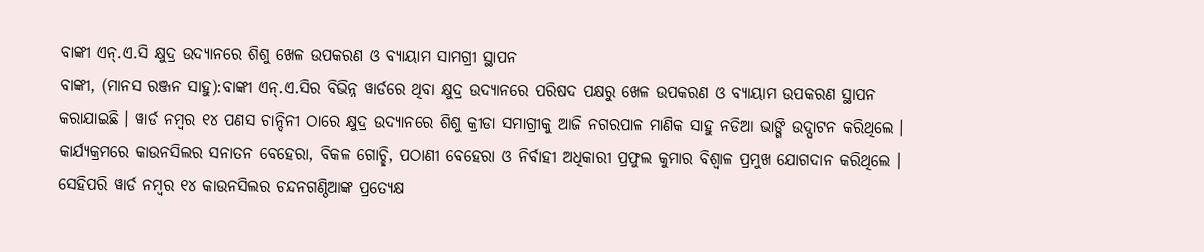ବାଙ୍କୀ ଏନ୍.ଏ.ସି କ୍ଷୁଦ୍ର ଉଦ୍ୟାନରେ ଶିଶୁ ଖେଳ ଉପକରଣ ଓ ବ୍ୟାୟାମ ସାମଗ୍ରୀ ସ୍ଥାପନ
ବାଙ୍କୀ, (ମାନସ ରଞ୍ଜନ ସାହୁ):ବାଙ୍କୀ ଏନ୍.ଏ.ସିର ବିଭିନ୍ନ ୱାର୍ଡରେ ଥିବା କ୍ଷୁଦ୍ର ଉଦ୍ୟାନରେ ପରିଷଦ ପକ୍ଷରୁ ଖେଳ ଉପକରଣ ଓ ବ୍ୟାୟାମ ଉପକରଣ ସ୍ଥାପନ କରାଯାଇଛି । ୱାର୍ଡ ନମ୍ବର ୧୪ ପଣସ ଚାନ୍ଦିନୀ ଠାରେ କ୍ଷୁଦ୍ର ଉଦ୍ୟାନରେ ଶିଶୁ କ୍ରୀଡା ସମାଗ୍ରୀକୁ ଆଜି ନଗରପାଳ ମାଣିକ ସାହୁ ନଡିଆ ଭାଙ୍ଗି ଉଦ୍ଘାଟନ କରିଥିଲେ । କାର୍ଯ୍ୟକ୍ରମରେ କାଉନସିଲର ସନାତନ ବେହେରା, ବିକଳ ଗୋଚ୍ଛି, ପଠାଣୀ ବେହେରା ଓ ନିର୍ବାହୀ ଅଧିକାରୀ ପ୍ରଫୁଲ କୁମାର ବିଶ୍ୱାଳ ପ୍ରମୁଖ ଯୋଗଦାନ କରିଥିଲେ । ସେହିପରି ୱାର୍ଡ ନମ୍ବର ୧୪ କାଉନସିଲର ଚନ୍ଦନଗଣ୍ଠିଆଙ୍କ ପ୍ରତ୍ୟେକ୍ଷ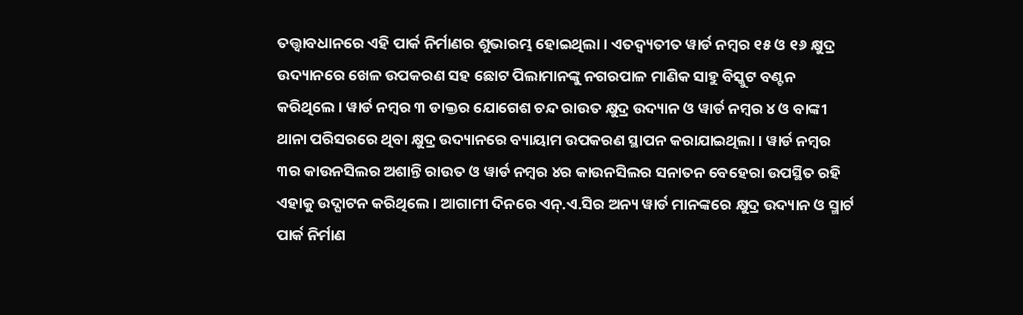ତତ୍ତ୍ୱାବଧାନରେ ଏହି ପାର୍କ ନିର୍ମାଣର ଶୁଭାରମ୍ଭ ହୋଇଥିଲା । ଏତଦ୍ବ୍ୟତୀତ ୱାର୍ଡ ନମ୍ବର ୧୫ ଓ ୧୬ କ୍ଷୁଦ୍ର ଉଦ୍ୟାନରେ ଖେଳ ଉପକରଣ ସହ ଛୋଟ ପିଲାମାନଙ୍କୁ ନଗରପାଳ ମାଣିକ ସାହୁ ବିସ୍କୁଟ ବଣ୍ଟନ କରିଥିଲେ । ୱାର୍ଡ ନମ୍ବର ୩ ଡାକ୍ତର ଯୋଗେଶ ଚନ୍ଦ ରାଉତ କ୍ଷୁଦ୍ର ଉଦ୍ୟାନ ଓ ୱାର୍ଡ ନମ୍ବର ୪ ଓ ବାଙ୍କୀ ଥାନା ପରିସରରେ ଥିବା କ୍ଷୁଦ୍ର ଉଦ୍ୟାନରେ ବ୍ୟାୟାମ ଉପକରଣ ସ୍ଥାପନ କରାଯାଇଥିଲା । ୱାର୍ଡ ନମ୍ବର ୩ର କାଉନସିଲର ଅଶାନ୍ତି ରାଉତ ଓ ୱାର୍ଡ ନମ୍ବର ୪ର କାଉନସିଲର ସନାତନ ବେହେରା ଉପସ୍ଥିତ ରହି ଏହାକୁ ଉଦ୍ଘାଟନ କରିଥିଲେ । ଆଗାମୀ ଦିନରେ ଏନ୍.ଏ.ସିର ଅନ୍ୟ ୱାର୍ଡ ମାନଙ୍କରେ କ୍ଷୁଦ୍ର ଉଦ୍ୟାନ ଓ ସ୍ମାର୍ଟ ପାର୍କ ନିର୍ମାଣ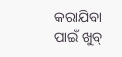କରାଯିବା ପାଇଁ ଖୁବ୍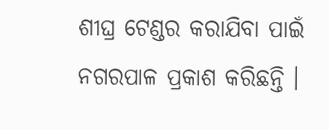ଶୀଘ୍ର ଟେଣ୍ଡର କରାଯିବା ପାଇଁ ନଗରପାଳ ପ୍ରକାଶ କରିଛନ୍ତି ।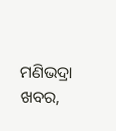ମଣିଭଦ୍ରା ଖବର,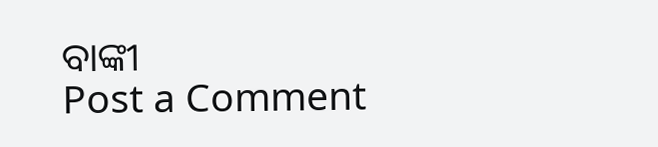ବାଙ୍କୀ
Post a Comment